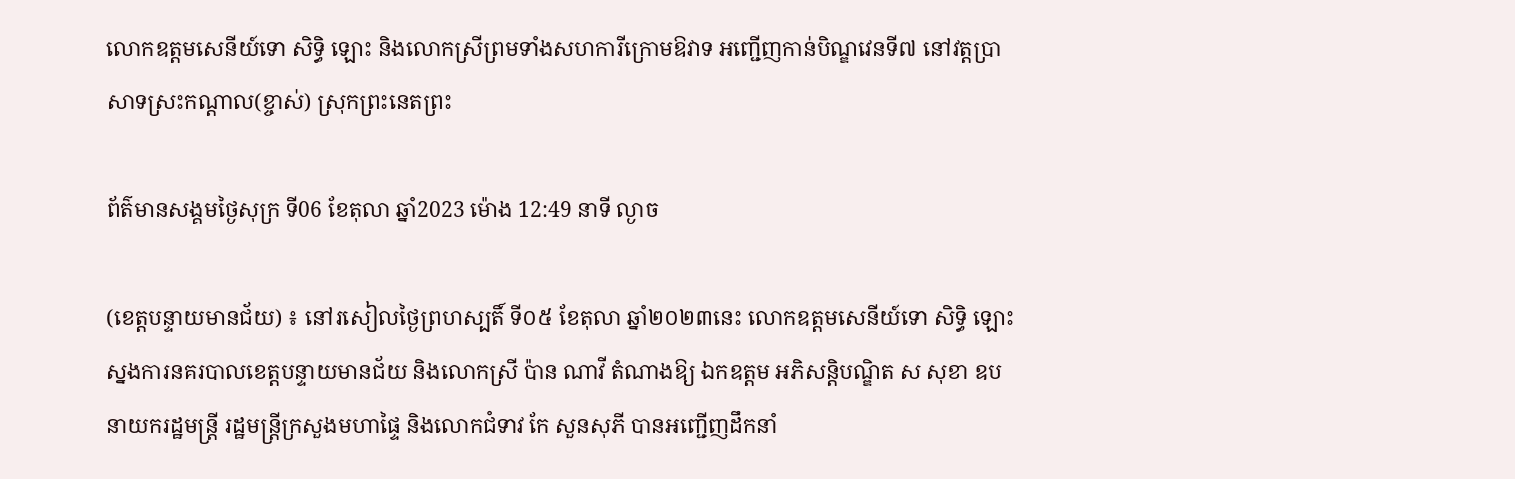លោកឧត្តមសេនីយ៍ទោ សិទ្ធិ ឡោះ និងលោកស្រីព្រមទាំងសហការីក្រោមឱវាទ អញ្ជើញកាន់បិណ្ឌវេនទី៧ នៅវត្តប្រាសាទស្រះកណ្ដាល(ខ្ចាស់) ស្រុកព្រះនេតព្រះ

ព័ត៌មានសង្គមថ្ងៃសុក្រ ទី06 ខែតុលា ឆ្នាំ2023 ម៉ោង 12:49 នាទី ល្ងាច

(ខេត្តបន្ទាយមានជ័យ) ៖ នៅរសៀលថ្ងៃព្រហស្បតិ៍ ទី០៥ ខែតុលា ឆ្នាំ២០២៣នេះ លោកឧត្តមសេនីយ៍ទោ សិទ្ធិ ឡោះ ស្នងការនគរបាលខេត្តបន្ទាយមានជ័យ និងលោកស្រី ប៉ាន ណាវី តំណាងឱ្យ ឯកឧត្តម អភិសន្តិបណ្ឌិត ស សុខា ឧបនាយករដ្ឋមន្រ្តី រដ្ឋមន្ត្រីក្រសួងមហាផ្ទៃ និងលោកជំទាវ កែ សួនសុភី បានអញ្ជើញដឹកនាំ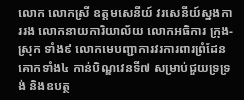លោក លោកស្រី ឧត្តមសេនីយ៍ វរសេនីយ៍ស្នងការរង លោកនាយការិយាល័យ លោកអធិការ ក្រុង-ស្រុក ទាំង៩ លោកមេបញ្ជាការវរការពារព្រំដែនគោកទាំង៤ កាន់បិណ្ឌវេនទី៧ សម្រាប់ជួយទ្រទ្រង់ និងឧបត្ថ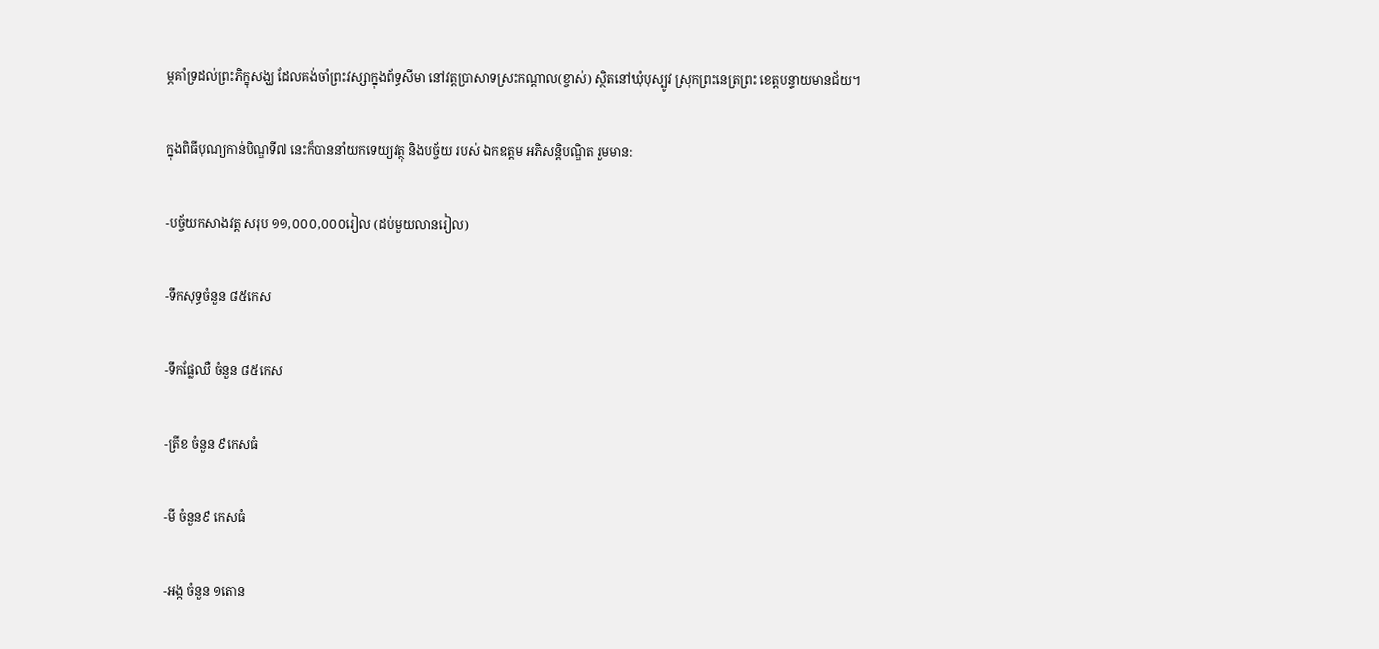ម្ភគាំទ្រដល់ព្រះភិក្ខុសង្ឃ ដែលគង់ចាំព្រះវស្សាក្នុងព័ទ្ធសីមា នៅវត្តប្រាសាទស្រះកណ្ដាល(ខ្ចាស់) ស្ថិតនៅឃុំបុស្បូវ ស្រុកព្រះនេត្រព្រះ ខេត្តបន្ទាយមានជ័យ។

ក្នុងពិធីបុណ្យកាន់បិណ្ឌទី៧ នេះក៏បាននាំយកទេយ្យវត្ថុ និងបច្ច័យ របស់ ឯកឧត្តម អភិសន្តិបណ្ឌិត រួមមាន:

-បច្ច័យកសាងវត្ត សរុប ១១,០០០,០០០រៀល (ដប់មួយលានរៀល)

-ទឹកសុទ្ធចំនួន ៨៥កេស

-ទឹកផ្លែឈឺ ចំនួន ៨៥កេស

-ត្រីខ ចំនួន ៩កេសធំ

-មី ចំនួន៩ កេសធំ

-អង្ក ចំនួន ១តោន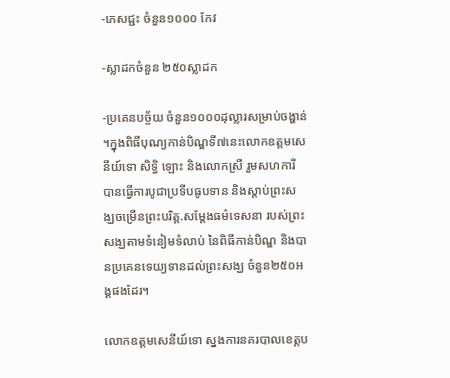-ភេសជ្ជះ ចំនួន១០០០ កែវ

-ស្លាដកចំនួន ២៥០ស្លាដក

-ប្រគេនបច្ច័យ ចំនួន១០០០ដុល្លារសម្រាប់ចង្ហាន់ ។ក្នុងពិធីបុណ្យកាន់បិណ្ឌទី៧នេះលោកឧត្តមសេនីយ៍ទោ សិទ្ធិ ឡោះ និងលោកស្រី រួមសហការី បានធ្វើការបូជាប្រទីបធូបទាន និងស្តាប់ព្រះសង្ឃចម្រើនព្រះបរិត្ត.សម្ដែងធម៌ទេសនា របស់ព្រះសង្ឃតាមទំនៀមទំលាប់ នៃពិធីកាន់បិណ្ឌ និងបានប្រគេនទេយ្យទានដល់ព្រះសង្ឃ ចំនួន២៥០អង្គផងដែរ។

លោកឧត្តមសេនីយ៍ទោ ស្នងការនគរបាលខេត្តប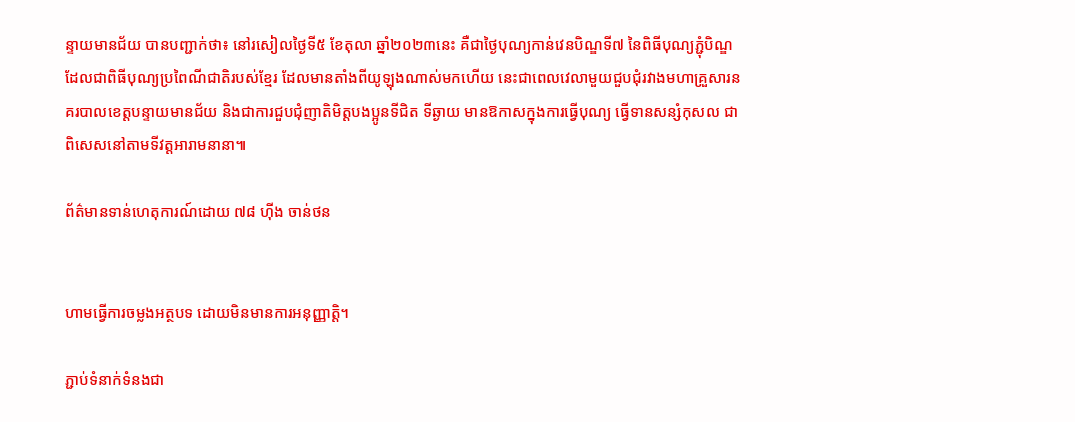ន្ទាយមានជ័យ បានបញ្ជាក់ថា៖ នៅរសៀលថ្ងៃទី៥ ខែតុលា ឆ្នាំ២០២៣នេះ គឺជាថ្ងៃបុណ្យកាន់វេនបិណ្ឌទី៧ នៃពិធីបុណ្យភ្ជុំបិណ្ឌ ដែលជាពិធីបុណ្យប្រពៃណីជាតិរបស់ខ្មែរ ដែលមានតាំងពីយូឡុងណាស់មកហើយ នេះជាពេលវេលាមួយជួបជុំរវាងមហាគ្រួសារនគរបាលខេត្តបន្ទាយមានជ័យ និងជាការជួបជុំញាតិមិត្តបងប្អូនទីជិត ទីឆ្ងាយ មានឱកាសក្នុងការធ្វើបុណ្យ ធ្វើទានសន្សំកុសល ជាពិសេសនៅតាមទីវត្តអារាមនានា៕

ព័ត៌មានទាន់ហេតុការណ៍ដោយ ៧៨ ហុីង ចាន់ថន


ហាមធ្វើការចម្លងអត្ថបទ ដោយមិនមានការអនុញ្ញាត្តិ។

ភ្ជាប់ទំនាក់ទំនងជា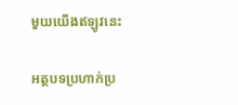មួយយើងឥឡូវនេះ

អត្ថបទប្រហាក់ប្រ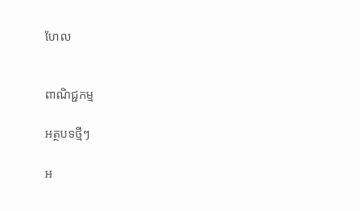ហែល


ពាណិជ្ជកម្ម

អត្ថបទថ្មីៗ

អ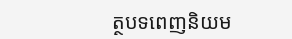ត្ថបទពេញនិយម